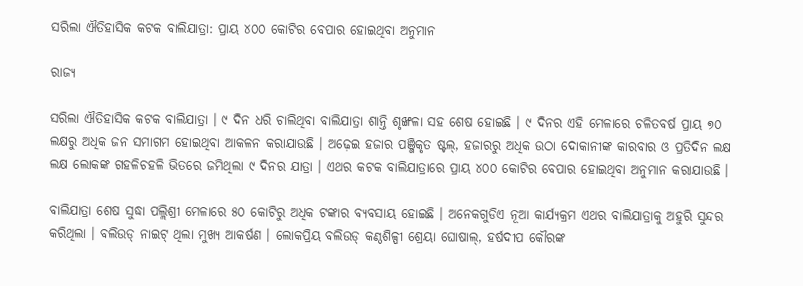ସରିଲା ଐତିହାସିକ କଟକ ବାଲିଯାତ୍ରା: ପ୍ରାୟ ୪୦୦ କୋଟିର ବେପାର ହୋଇଥିବା ଅନୁମାନ

ରାଜ୍ୟ

ସରିଲା ଐତିହାସିକ କଟକ ବାଲିଯାତ୍ରା । ୯ ଦିନ ଧରି ଚାଲିଥିବା ବାଲିଯାତ୍ରା ଶାନ୍ତି ଶୃଙ୍ଖଳା ସହ ଶେଷ ହୋଇଛି । ୯ ଦିନର ଏହି ମେଳାରେ ଚଳିତବର୍ଷ ପ୍ରାୟ ୭୦ ଲକ୍ଷରୁ ଅଧିକ ଜନ ସମାଗମ ହୋଇଥିବା ଆକଳନ କରାଯାଉଛି । ଅଢ଼େଇ ହଜାର ପଞ୍ଜିକୃତ ଷ୍ଟଲ୍‌, ହଜାରରୁ ଅଧିକ ଉଠା ଦୋକାନୀଙ୍କ କାରବାର ଓ ପ୍ରତିଦିନ ଲକ୍ଷ ଲକ୍ଷ ଲୋକଙ୍କ ଗହଳିଚହଳି ଭିତରେ ଜମିଥିଲା ୯ ଦିନର ଯାତ୍ରା । ଏଥର କଟକ ବାଲିଯାତ୍ରାରେ ପ୍ରାୟ ୪୦୦ କୋଟିର ବେପାର ହୋଇଥିବା ଅନୁମାନ କରାଯାଉଛି ।

ବାଲିଯାତ୍ରା ଶେଷ ସୁଦ୍ଧା ପଲ୍ଲିଶ୍ରୀ ମେଳାରେ ୫୦ କୋଟିରୁ ଅଧିକ ଟଙ୍କାର ବ୍ୟବସାୟ ହୋଇଛି । ଅନେକଗୁଡିଏ ନୂଆ କାର୍ଯ୍ୟକ୍ରମ ଏଥର ବାଲିଯାତ୍ରାକୁ ଅହୁରି ସୁନ୍ଦର କରିଥିଲା । ବଲିଉଡ୍‌ ନାଇଟ୍‌ ଥିଲା ମୁଖ୍ୟ ଆକର୍ଷଣ । ଲୋକପ୍ରିୟ ବଲିଉଡ୍‌ କଣ୍ଠଶିଳ୍ପୀ ଶ୍ରେୟା ଘୋଷାଲ୍‌, ହର୍ଷଦୀପ କୌରଙ୍କ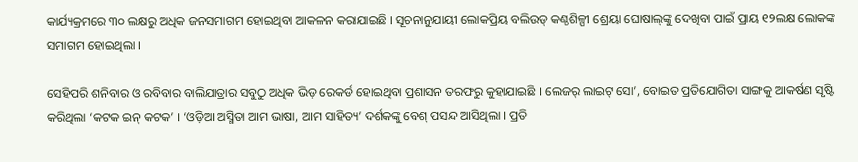କାର୍ଯ୍ୟକ୍ରମରେ ୩୦ ଲକ୍ଷରୁ ଅଧିକ ଜନସମାଗମ ହୋଇଥିବା ଆକଳନ କରାଯାଇଛି । ସୂଚନାନୁଯାୟୀ ଲୋକପ୍ରିୟ ବଲିଉଡ୍‌ କଣ୍ଠଶିଳ୍ପୀ ଶ୍ରେୟା ଘୋଷାଲ୍‌ଙ୍କୁ ଦେଖିବା ପାଇଁ ପ୍ରାୟ ୧୨ଲକ୍ଷ ଲୋକଙ୍କ ସମାଗମ ହୋଇଥିଲା ।

ସେହିପରି ଶନିବାର ଓ ରବିବାର ବାଲିଯାତ୍ରାର ସବୁଠୁ ଅଧିକ ଭିଡ଼ ରେକର୍ଡ ହୋଇଥିବା ପ୍ରଶାସନ ତରଫରୁ କୁହାଯାଇଛି । ଲେଜର୍‌ ଲାଇଟ୍‌ ସୋ’, ବୋଇତ ପ୍ରତିଯୋଗିତା ସାଙ୍ଗକୁ ଆକର୍ଷଣ ସୃଷ୍ଟି କରିଥିଲା ‘କଟକ ଇନ୍‌ କଟକ’ । ‘ଓଡ଼ିଆ ଅସ୍ମିତା ଆମ ଭାଷା, ଆମ ସାହିତ୍ୟ’ ଦର୍ଶକଙ୍କୁ ବେଶ୍‌ ପସନ୍ଦ ଆସିଥିଲା । ପ୍ରତି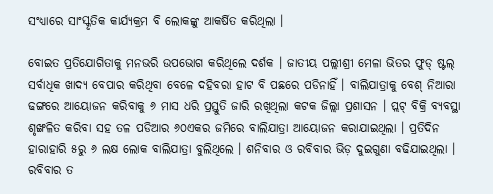ସଂଧ୍ୟାରେ ସାଂସ୍କୃତିକ କାର୍ଯ୍ୟକ୍ରମ ବି ଲୋକଙ୍କୁ ଆକର୍ଷିତ କରିଥିଲା ।

ବୋଇତ ପ୍ରତିଯୋଗିତାକୁ ମନଭରି ଉପଭୋଗ କରିଥିଲେ ଦର୍ଶକ । ଜାତୀୟ ପଲ୍ଲୀଶ୍ରୀ ମେଳା ଭିତର ଫୁଡ୍‌ ଷ୍ଟଲ୍‌ ସର୍ବାଧିକ ଖାଦ୍ୟ ବେପାର କରିଥିବା ବେଳେ ଦହିବରା ହାଟ ବି ପଛରେ ପଡିନାହିଁ । ବାଲିଯାତ୍ରାକୁ ବେଶ୍‌ ନିଆରା ଢଙ୍ଗରେ ଆୟୋଜନ କରିବାକୁ ୬ ମାସ ଧରି ପ୍ରସ୍ତୁତି ଜାରି ରଖିଥିଲା କଟକ ଜିଲ୍ଲା ପ୍ରଶାସନ । ପ୍ଲଟ୍‌ ବିକ୍ରି ବ୍ୟବସ୍ଥା ଶୃଙ୍ଖଳିତ କରିବା ସହ ତଳ ପଡିଆର ୬୦ଏକର ଜମିରେ ବାଲିଯାତ୍ରା ଆୟୋଜନ କରାଯାଇଥିଲା । ପ୍ରତିଦିନ ହାରାହାରି ୫ରୁ ୬ ଲକ୍ଷ ଲୋକ ବାଲିଯାତ୍ରା ବୁଲିଥିଲେ । ଶନିବାର ଓ ରବିବାର ଭିଡ଼ ଦୁଇଗୁଣା ବଢିଯାଇଥିଲା । ରବିବାର ତ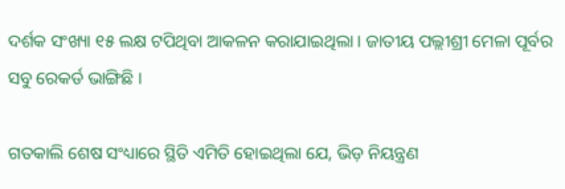ଦର୍ଶକ ସଂଖ୍ୟା ୧୫ ଲକ୍ଷ ଟପିଥିବା ଆକଳନ କରାଯାଇଥିଲା । ଜାତୀୟ ପଲ୍ଲୀଶ୍ରୀ ମେଳା ପୂର୍ବର ସବୁ ରେକର୍ଡ ଭାଙ୍ଗିଛି ।

ଗତକାଲି ଶେଷ ସଂଧ୍ୟାରେ ସ୍ଥିତି ଏମିତି ହୋଇଥିଲା ଯେ, ଭିଡ଼ ନିୟନ୍ତ୍ରଣ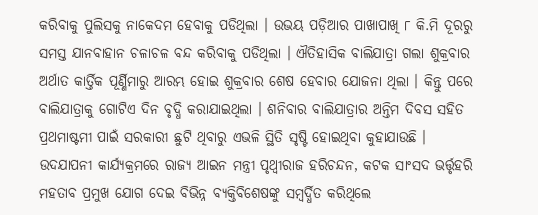କରିବାକୁ ପୁଲିସକୁ ନାକେଦମ ହେବାକୁ ପଡିଥିଲା । ଉଭୟ ପଡ଼ିଆର ପାଖାପାଖି ୮ କି.ମି ଦୂରରୁ ସମସ୍ତ ଯାନବାହାନ ଚଳାଚଳ ବନ୍ଦ କରିବାକୁ ପଡିଥିଲା । ଐତିହାସିକ ବାଲିଯାତ୍ରା ଗଲା ଶୁକ୍ରବାର ଅର୍ଥାତ କାର୍ତ୍ତିକ ପୂର୍ଣ୍ଣିମାରୁ ଆରମ୍ଭ ହୋଇ ଶୁକ୍ରବାର ଶେଷ ହେବାର ଯୋଜନା ଥିଲା । କିନ୍ତୁ ପରେ ବାଲିଯାତ୍ରାକୁ ଗୋଟିଏ ଦିନ ବୃଦ୍ଧି କରାଯାଇଥିଲା । ଶନିବାର ବାଲିଯାତ୍ରାର ଅନ୍ତିମ ଦିବସ ସହିତ ପ୍ରଥମାଷ୍ଟମୀ ପାଇଁ ସରକାରୀ ଛୁଟି ଥିବାରୁ ଏଭଳି ସ୍ଥିତି ସୃଷ୍ଟି ହୋଇଥିବା କୁହାଯାଉଛି । ଉଦଯାପନୀ କାର୍ଯ୍ୟକ୍ରମରେ ରାଜ୍ୟ ଆଇନ ମନ୍ତ୍ରୀ ପୃଥ୍ବୀରାଜ ହରିଚନ୍ଦନ, କଟକ ସାଂସଦ ଭର୍ତ୍ତୃହରି ମହତାବ ପ୍ରମୁଖ ଯୋଗ ଦେଇ ବିଭିନ୍ନ ବ୍ୟକ୍ତିବିଶେଷଙ୍କୁ ସମ୍ବର୍ଦ୍ଧିତ କରିଥିଲେ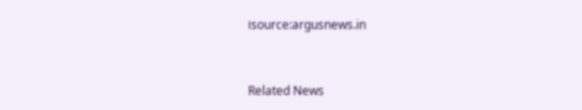।source:argusnews.in


Related News